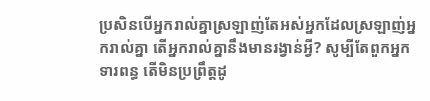ប្រសិនបើអ្នករាល់គ្នាស្រឡាញ់តែអស់អ្នកដែលស្រឡាញ់អ្នករាល់គ្នា តើអ្នករាល់គ្នានឹងមានរង្វាន់អ្វី? សូម្បីតែពួកអ្នកទារពន្ធ តើមិនប្រព្រឹត្តដូ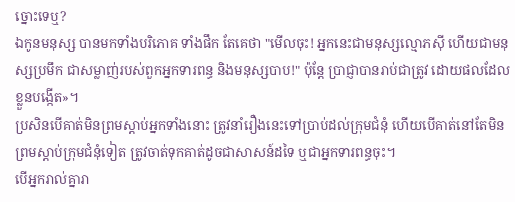ច្នោះទេឬ?
ឯកូនមនុស្ស បានមកទាំងបរិភោគ ទាំងផឹក តែគេថា "មើលចុះ! អ្នកនេះជាមនុស្សល្មោភស៊ី ហើយជាមនុស្សប្រមឹក ជាសម្លាញ់របស់ពួកអ្នកទារពន្ធ និងមនុស្សបាប!" ប៉ុន្តែ ប្រាជ្ញាបានរាប់ជាត្រូវ ដោយផលដែលខ្លួនបង្កើត»។
ប្រសិនបើគាត់មិនព្រមស្តាប់អ្នកទាំងនោះ ត្រូវនាំរឿងនេះទៅប្រាប់ដល់ក្រុមជំនុំ ហើយបើគាត់នៅតែមិនព្រមស្តាប់ក្រុមជំនុំទៀត ត្រូវចាត់ទុកគាត់ដូចជាសាសន៍ដទៃ ឬជាអ្នកទារពន្ធចុះ។
បើអ្នករាល់គ្នារា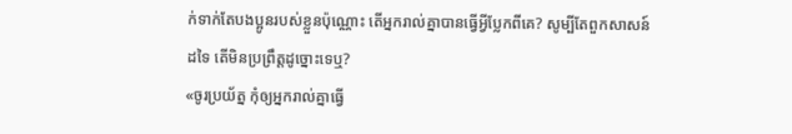ក់ទាក់តែបងប្អូនរបស់ខ្លួនប៉ុណ្ណោះ តើអ្នករាល់គ្នាបានធ្វើអ្វីប្លែកពីគេ? សូម្បីតែពួកសាសន៍ដទៃ តើមិនប្រព្រឹត្តដូច្នោះទេឬ?
«ចូរប្រយ័ត្ន កុំឲ្យអ្នករាល់គ្នាធ្វើ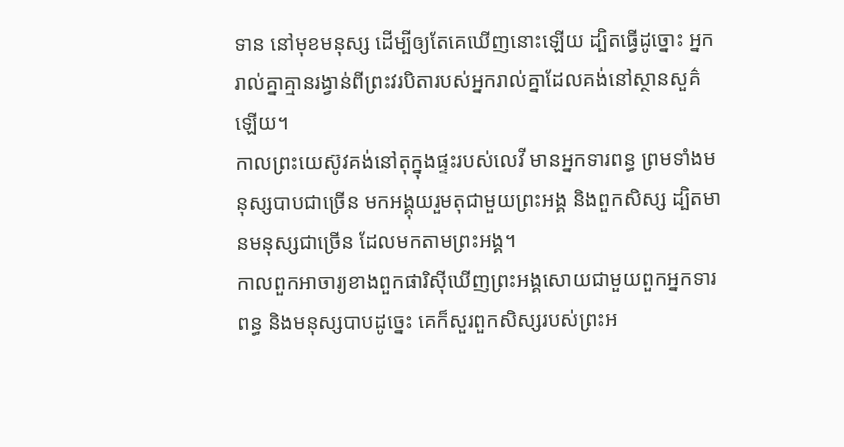ទាន នៅមុខមនុស្ស ដើម្បីឲ្យតែគេឃើញនោះឡើយ ដ្បិតធ្វើដូច្នោះ អ្នករាល់គ្នាគ្មានរង្វាន់ពីព្រះវរបិតារបស់អ្នករាល់គ្នាដែលគង់នៅស្ថានសួគ៌ឡើយ។
កាលព្រះយេស៊ូវគង់នៅតុក្នុងផ្ទះរបស់លេវី មានអ្នកទារពន្ធ ព្រមទាំងមនុស្សបាបជាច្រើន មកអង្គុយរួមតុជាមួយព្រះអង្គ និងពួកសិស្ស ដ្បិតមានមនុស្សជាច្រើន ដែលមកតាមព្រះអង្គ។
កាលពួកអាចារ្យខាងពួកផារិស៊ីឃើញព្រះអង្គសោយជាមួយពួកអ្នកទារពន្ធ និងមនុស្សបាបដូច្នេះ គេក៏សួរពួកសិស្សរបស់ព្រះអ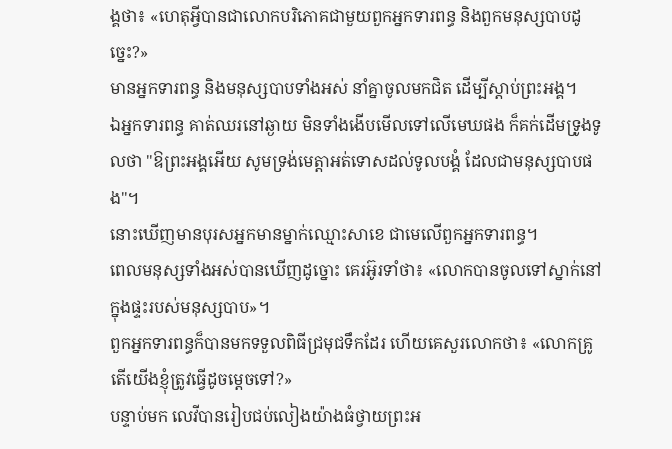ង្គថា៖ «ហេតុអ្វីបានជាលោកបរិភោគជាមួយពួកអ្នកទារពន្ធ និងពួកមនុស្សបាបដូច្នេះ?»
មានអ្នកទារពន្ធ និងមនុស្សបាបទាំងអស់ នាំគ្នាចូលមកជិត ដើម្បីស្តាប់ព្រះអង្គ។
ឯអ្នកទារពន្ធ គាត់ឈរនៅឆ្ងាយ មិនទាំងងើបមើលទៅលើមេឃផង ក៏គក់ដើមទ្រូងទូលថា "ឱព្រះអង្គអើយ សូមទ្រង់មេត្តាអត់ទោសដល់ទូលបង្គំ ដែលជាមនុស្សបាបផង"។
នោះឃើញមានបុរសអ្នកមានម្នាក់ឈ្មោះសាខេ ជាមេលើពួកអ្នកទារពន្ធ។
ពេលមនុស្សទាំងអស់បានឃើញដូច្នោះ គេរអ៊ូរទាំថា៖ «លោកបានចូលទៅស្នាក់នៅក្នុងផ្ទះរបស់មនុស្សបាប»។
ពួកអ្នកទារពន្ធក៏បានមកទទួលពិធីជ្រមុជទឹកដែរ ហើយគេសួរលោកថា៖ «លោកគ្រូ តើយើងខ្ញុំត្រូវធ្វើដូចម្តេចទៅ?»
បន្ទាប់មក លេវីបានរៀបជប់លៀងយ៉ាងធំថ្វាយព្រះអ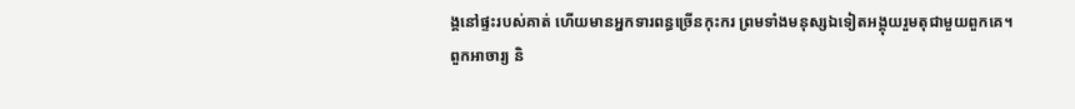ង្គនៅផ្ទះរបស់គាត់ ហើយមានអ្នកទារពន្ធច្រើនកុះករ ព្រមទាំងមនុស្សឯទៀតអង្គុយរួមតុជាមួយពួកគេ។
ពួកអាចារ្យ និ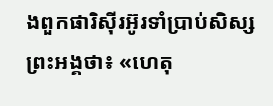ងពួកផារិស៊ីរអ៊ូរទាំប្រាប់សិស្សព្រះអង្គថា៖ «ហេតុ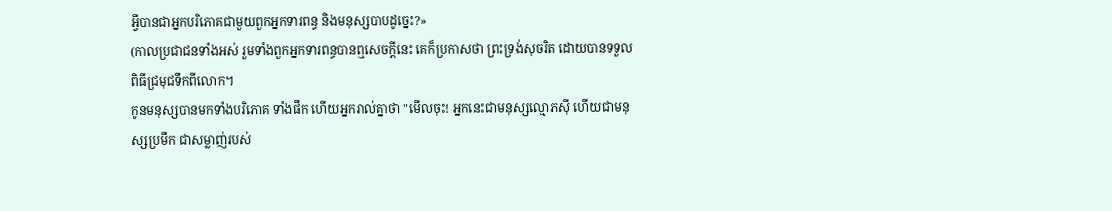អ្វីបានជាអ្នកបរិភោគជាមួយពួកអ្នកទារពន្ធ និងមនុស្សបាបដូច្នេះ?»
(កាលប្រជាជនទាំងអស់ រួមទាំងពួកអ្នកទារពន្ធបានឮសេចក្ដីនេះ គេក៏ប្រកាសថា ព្រះទ្រង់សុចរិត ដោយបានទទួលពិធីជ្រមុជទឹកពីលោក។
កូនមនុស្សបានមកទាំងបរិភោគ ទាំងផឹក ហើយអ្នករាល់គ្នាថា "មើលចុះ! អ្នកនេះជាមនុស្សល្មោភស៊ី ហើយជាមនុស្សប្រមឹក ជាសម្លាញ់របស់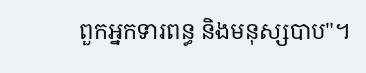ពួកអ្នកទារពន្ធ និងមនុស្សបាប"។